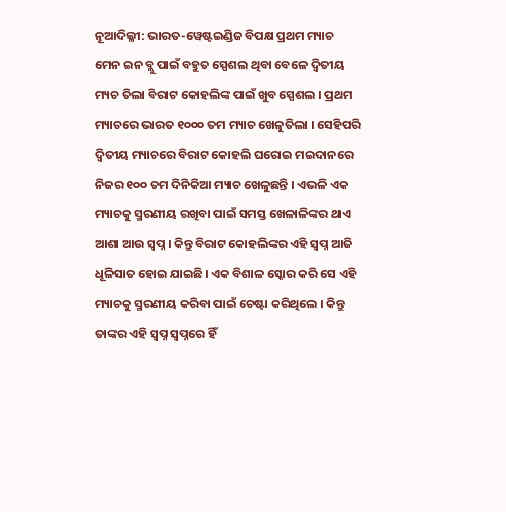ନୂଆଦିଲ୍ଳୀ: ଭାରତ-ୱେଷ୍ଟଇଣ୍ଡିଜ ବିପକ୍ଷ ପ୍ରଥମ ମ୍ୟାଚ ମେନ ଇନ ବ୍ଲୁ ପାଇଁ ବହୁତ ସ୍ପେଶଲ ଥିବା ବେଳେ ଦ୍ୱିତୀୟ ମ୍ୟଚ ତିଲା ବିରାଟ କୋହଲିଙ୍କ ପାଇଁ ଖୁବ ସ୍ପେଶଲ । ପ୍ରଥମ ମ୍ୟାଚରେ ଭାରତ ୧୦୦୦ ତମ ମ୍ୟାଚ ଖେଳୁତିଲା । ସେହିପରି ଦ୍ୱିତୀୟ ମ୍ୟାଚରେ ବିରାଟ କୋହଲି ଘରୋଇ ମଇଦାନରେ ନିଜର ୧୦୦ ତମ ଦିନିକିଆ ମ୍ୟାଚ ଖେଳୁଛନ୍ତି । ଏଭଳି ଏକ ମ୍ୟାଚକୁ ସ୍ମରଣୀୟ ରଖିବା ପାଇଁ ସମସ୍ତ ଖେଳାଳିଙ୍କର ଥାଏ ଆଶା ଆଉ ସ୍ୱପ୍ନ । କିନ୍ତୁ ବିରାଟ କୋହଲିଙ୍କର ଏହି ସ୍ୱପ୍ନ ଆଜି ଧୂଳିସାତ ହୋଇ ଯାଇଛି । ଏକ ବିଶାଳ ସ୍କୋର କରି ସେ ଏହି ମ୍ୟାଚକୁ ସ୍ମରଣୀୟ କରିବା ପାଇଁ ଚେଷ୍ଟା କରିଥିଲେ । କିନ୍ତୁ ତାଙ୍କର ଏହି ସ୍ୱପ୍ନ ସ୍ୱପ୍ନରେ ହିଁ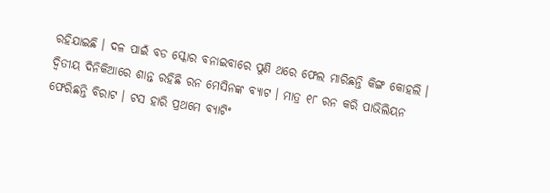ରହିଯାଇଛି । ଦଳ ପାଇଁ ବଡ ସ୍କୋର ବନାଇବାରେ ପୁଣି ଥରେ ଫେଲ ମାରିଛନ୍ତି କିଙ୍ଗ କୋହଲି ।
ଦ୍ୱିତୀୟ ଦିନିକିଆରେ ଶାନ୍ତ ରହିଛି ରନ ମେସିନଙ୍କ ବ୍ୟାଟ । ମାତ୍ର ୧୮ ରନ କରି ପାଭିଲିୟନ ଫେରିଛନ୍ତି ବିରାଟ । ଟସ ହାରି ପ୍ରଥମେ ବ୍ୟାଟିଂ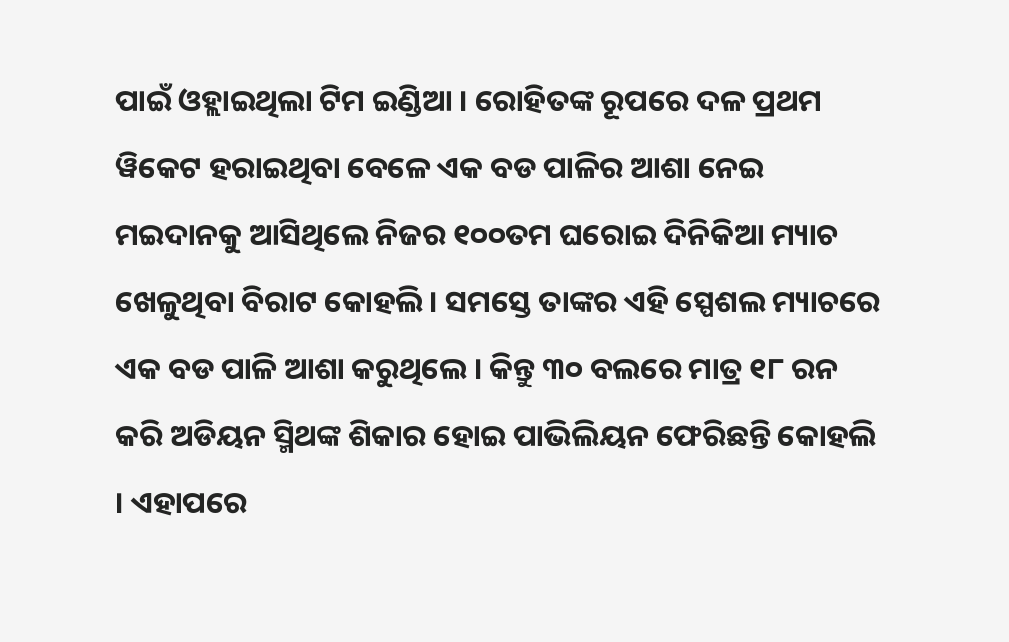ପାଇଁ ଓହ୍ଲାଇଥିଲା ଟିମ ଇଣ୍ଡିଆ । ରୋହିତଙ୍କ ରୂପରେ ଦଳ ପ୍ରଥମ ୱିକେଟ ହରାଇଥିବା ବେଳେ ଏକ ବଡ ପାଳିର ଆଶା ନେଇ ମଇଦାନକୁ ଆସିଥିଲେ ନିଜର ୧୦୦ତମ ଘରୋଇ ଦିନିକିଆ ମ୍ୟାଚ ଖେଳୁଥିବା ବିରାଟ କୋହଲି । ସମସ୍ତେ ତାଙ୍କର ଏହି ସ୍ପେଶଲ ମ୍ୟାଚରେ ଏକ ବଡ ପାଳି ଆଶା କରୁଥିଲେ । କିନ୍ତୁ ୩୦ ବଲରେ ମାତ୍ର ୧୮ ରନ କରି ଅଡିୟନ ସ୍ମିଥଙ୍କ ଶିକାର ହୋଇ ପାଭିଲିୟନ ଫେରିଛନ୍ତି କୋହଲି । ଏହାପରେ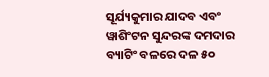ସୂର୍ଯ୍ୟକୁମାର ଯାଦବ ଏବଂ ୱାଶିଂଟନ ସୁନ୍ଦରଙ୍କ ଦମଦାର ବ୍ୟାଟିଂ ବଳରେ ଦଳ ୫୦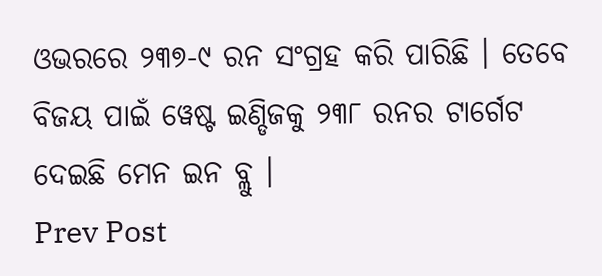ଓଭରରେ ୨୩୭-୯ ରନ ସଂଗ୍ରହ କରି ପାରିଛି । ତେବେ ବିଜୟ ପାଇଁ ୱେଷ୍ଟ ଇଣ୍ଡିଜକୁ ୨୩୮ ରନର ଟାର୍ଗେଟ ଦେଇଛି ମେନ ଇନ ବ୍ଲୁ ।
Prev Post